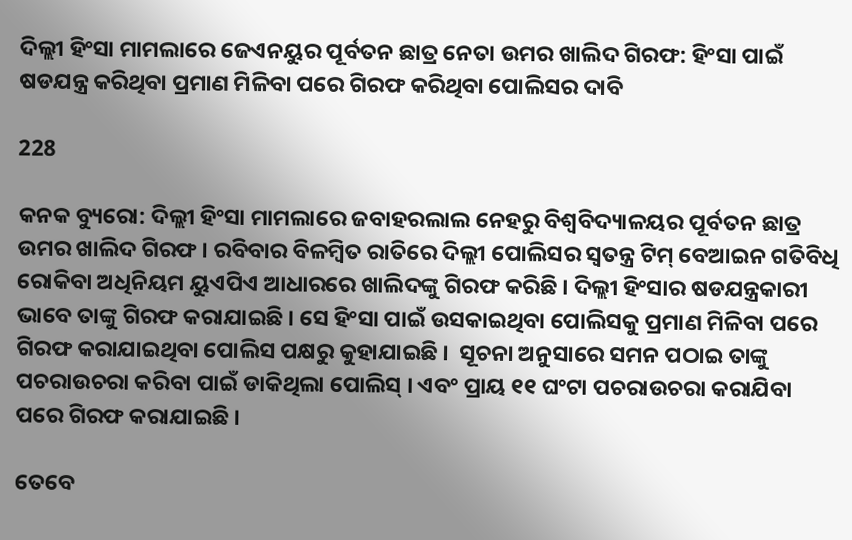ଦିଲ୍ଲୀ ହିଂସା ମାମଲାରେ ଜେଏନୟୁର ପୂର୍ବତନ ଛାତ୍ର ନେତା ଉମର ଖାଲିଦ ଗିରଫ: ହିଂସା ପାଇଁ ଷଡଯନ୍ତ୍ର କରିଥିବା ପ୍ରମାଣ ମିଳିବା ପରେ ଗିରଫ କରିଥିବା ପୋଲିସର ଦାବି

228

କନକ ବ୍ୟୁରୋ: ଦିଲ୍ଲୀ ହିଂସା ମାମଲାରେ ଜବାହରଲାଲ ନେହରୁ ବିଶ୍ୱବିଦ୍ୟାଳୟର ପୂର୍ବତନ ଛାତ୍ର ଉମର ଖାଲିଦ ଗିରଫ । ରବିବାର ବିଳମ୍ବିତ ରାତିରେ ଦିଲ୍ଲୀ ପୋଲିସର ସ୍ୱତନ୍ତ୍ର ଟିମ୍ ବେଆଇନ ଗତିବିଧି ରୋକିବା ଅଧିନିୟମ ୟୁଏପିଏ ଆଧାରରେ ଖାଲିଦଙ୍କୁ ଗିରଫ କରିଛି । ଦିଲ୍ଲୀ ହିଂସାର ଷଡଯନ୍ତ୍ରକାରୀ ଭାବେ ତାଙ୍କୁ ଗିରଫ କରାଯାଇଛି । ସେ ହିଂସା ପାଇଁ ଉସକାଇଥିବା ପୋଲିସକୁ ପ୍ରମାଣ ମିଳିବା ପରେ ଗିରଫ କରାଯାଇଥିବା ପୋଲିସ ପକ୍ଷରୁ କୁହାଯାଇଛି ।  ସୂଚନା ଅନୁସାରେ ସମନ ପଠାଇ ତାଙ୍କୁ ପଚରାଉଚରା କରିବା ପାଇଁ ଡାକିଥିଲା ପୋଲିସ୍ । ଏବଂ ପ୍ରାୟ ୧୧ ଘଂଟା ପଚରାଉଚରା କରାଯିବା ପରେ ଗିରଫ କରାଯାଇଛି ।

ତେବେ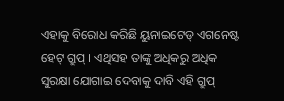ଏହାକୁ ବିରୋଧ କରିଛି ୟୁନାଇଟେଡ୍ ଏଗନେଷ୍ଟ ହେଟ୍ ଗ୍ରୁପ୍ । ଏଥିସହ ତାଙ୍କୁ ଅଧିକରୁ ଅଧିକ ସୁରକ୍ଷା ଯୋଗାଇ ଦେବାକୁ ଦାବି ଏହି ଗ୍ରୁପ୍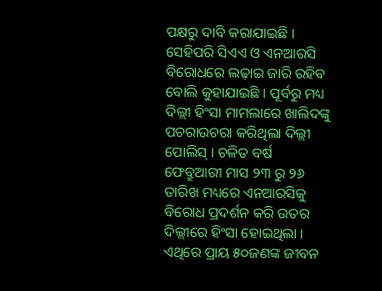ପକ୍ଷରୁ ଦାବି କରାଯାଇଛି । ସେହିପରି ସିଏଏ ଓ ଏନଆରସି ବିରୋଧରେ ଲଢ଼ାଇ ଜାରି ରହିବ ବୋଲି କୁହାଯାଇଛି । ପୂର୍ବରୁ ମଧ୍ୟ ଦିଲ୍ଲୀ ହିଂସା ମାମଲାରେ ଖାଲିଦଙ୍କୁ ପଚରାଉଚରା କରିଥିଲା ଦିଲ୍ଲୀ ପୋଲିସ୍ । ଚଳିତ ବର୍ଷ ଫେବ୍ରୁଆରୀ ମାସ ୨୩ ରୁ ୨୬ ତାରିଖ ମଧ୍ୟରେ ଏନଆରସିକୁ ବିରୋଧ ପ୍ରଦର୍ଶନ କରି ଉତର ଦିଲ୍ଲୀରେ ହିଂସା ହୋଇଥିଲା । ଏଥିରେ ପ୍ରାୟ ୫୦ଜଣଙ୍କ ଜୀବନ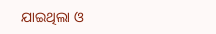ଯାଇଥିଲା ଓ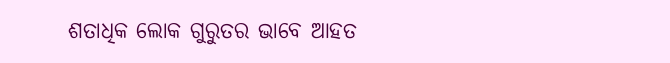ଶତାଧିକ ଲୋକ ଗୁରୁତର ଭାବେ ଆହତ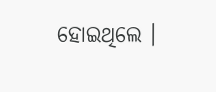ହୋଇଥିଲେ ।